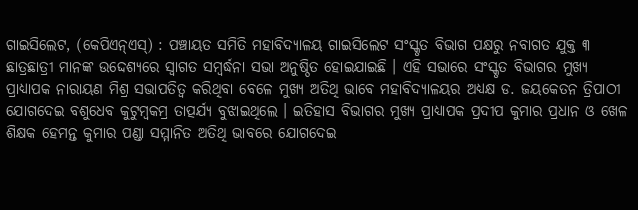ଗାଇସିଲେଟ, (କେପିଏନ୍ଏସ୍) : ପଞ୍ଚାୟତ ସମିତି ମହାବିଦ୍ୟାଳୟ ଗାଇସିଲେଟ ସଂସ୍କୃତ ବିଭାଗ ପକ୍ଷରୁ ନବାଗତ ଯୁକ୍ତ ୩ ଛାତ୍ରଛାତ୍ରୀ ମାନଙ୍କ ଉଦ୍ଦେଶ୍ୟରେ ସ୍ୱାଗତ ସମ୍ବର୍ଦ୍ଧନା ସଭା ଅନୁଷ୍ଠିତ ହୋଇଯାଇଛି । ଏହି ସଭାରେ ସଂସ୍କୃତ ବିଭାଗର ମୁଖ୍ୟ ପ୍ରାଧ୍ୟାପକ ନାରାୟଣ ମିଶ୍ର ସଭାପତିତ୍ୱ କରିଥିବା ବେଳେ ମୁଖ୍ୟ ଅତିଥି ଭାବେ ମହାବିଦ୍ୟାଳୟର ଅଧ୍ୟକ୍ଷ ଡ. ଜୟକେତନ ତ୍ରିପାଠୀ ଯୋଗଦେଇ ବଶୁଧେବ କୁଟୁମ୍ବକମ୍ର ତାତ୍ପର୍ଯ୍ୟ ବୁଝାଇଥିଲେ । ଇତିହାସ ବିଭାଗର ମୁଖ୍ୟ ପ୍ରାଧ୍ୟାପକ ପ୍ରଦୀପ କୁମାର ପ୍ରଧାନ ଓ ଖେଳ ଶିକ୍ଷକ ହେମନ୍ତ କୁମାର ପଣ୍ଡା ସମ୍ମାନିତ ଅତିଥି ଭାବରେ ଯୋଗଦେଇ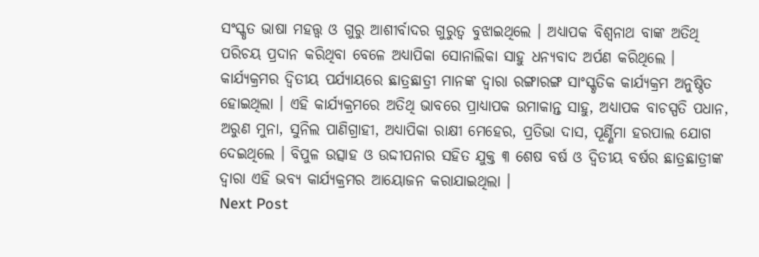ସଂସ୍କୃତ ଭାଷା ମହତ୍ତ୍ଵ ଓ ଗୁରୁ ଆଶୀର୍ବାଦର ଗୁରୁତ୍ଵ ବୁଝାଇଥିଲେ । ଅଧ୍ୟାପକ ବିଶ୍ଵନାଥ ବାଙ୍କ ଅତିଥି ପରିଚୟ ପ୍ରଦାନ କରିଥିବା ବେଳେ ଅଧ୍ୟାପିକା ସୋନାଲିକା ସାହୁ ଧନ୍ୟବାଦ ଅର୍ପଣ କରିଥିଲେ । କାର୍ଯ୍ୟକ୍ରମର ଦ୍ୱିତୀୟ ପର୍ଯ୍ୟାୟରେ ଛାତ୍ରଛାତ୍ରୀ ମାନଙ୍କ ଦ୍ଵାରା ରଙ୍ଗାରଙ୍ଗ ସାଂସ୍କୃତିକ କାର୍ଯ୍ୟକ୍ରମ ଅନୁଷ୍ଠିତ ହୋଇଥିଲା । ଏହି କାର୍ଯ୍ୟକ୍ରମରେ ଅତିଥି ଭାବରେ ପ୍ରାଧ୍ୟାପକ ଉମାକାନ୍ତ ସାହୁ, ଅଧ୍ୟାପକ ବାଚସ୍ପତି ପଧାନ, ଅରୁଣ ମୁନା, ସୁନିଲ ପାଣିଗ୍ରାହୀ, ଅଧ୍ୟାପିକା ରାକ୍ଷୀ ମେହେର, ପ୍ରତିଭା ଦାସ, ପୂର୍ଣ୍ଣିମା ହରପାଲ ଯୋଗ ଦେଇଥିଲେ । ବିପୁଳ ଉତ୍ସାହ ଓ ଉଦ୍ଦୀପନାର ସହିତ ଯୁକ୍ତ ୩ ଶେଷ ବର୍ଷ ଓ ଦ୍ୱିତୀୟ ବର୍ଷର ଛାତ୍ରଛାତ୍ରୀଙ୍କ ଦ୍ଵାରା ଏହି ଭବ୍ୟ କାର୍ଯ୍ୟକ୍ରମର ଆୟୋଜନ କରାଯାଇଥିଲା ।
Next Post